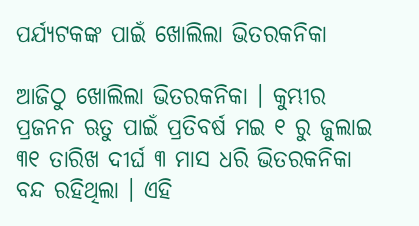ପର୍ଯ୍ୟଟକଙ୍କ ପାଇଁ ଖୋଲିଲା ଭିତରକନିକା

ଆଜିଠୁ ଖୋଲିଲା ଭିତରକନିକା । କୁମ୍ଭୀର ପ୍ରଜନନ ଋତୁ ପାଇଁ ପ୍ରତିବର୍ଷ ମଇ ୧ ରୁ ଜୁଲାଇ ୩୧ ତାରିଖ ଦୀର୍ଘ ୩ ମାସ ଧରି ଭିତରକନିକା ବନ୍ଦ ରହିଥିଲା । ଏହି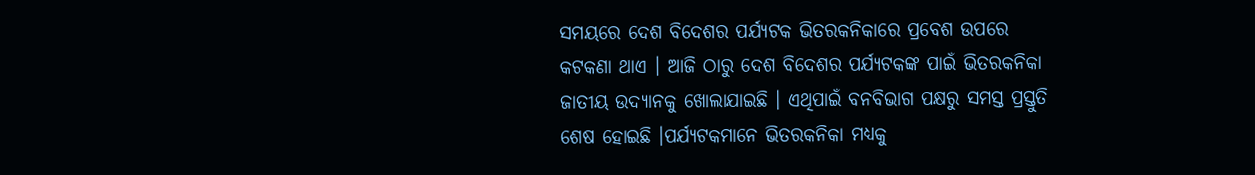ସମୟରେ ଦେଶ ବିଦେଶର ପର୍ଯ୍ୟଟକ ଭିତରକନିକାରେ ପ୍ରବେଶ ଉପରେ କଟକଣା ଥାଏ । ଆଜି ଠାରୁ ଦେଶ ବିଦେଶର ପର୍ଯ୍ୟଟକଙ୍କ ପାଇଁ ଭିତରକନିକା ଜାତୀୟ ଉଦ୍ୟାନକୁ ଖୋଲାଯାଇଛି । ଏଥିପାଇଁ ବନବିଭାଗ ପକ୍ଷରୁ ସମସ୍ତ ପ୍ରସ୍ତୁତି ଶେଷ ହୋଇଛି ।ପର୍ଯ୍ୟଟକମାନେ ଭିତରକନିକା ମଧ୍ୟକୁ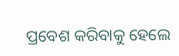ପ୍ରବେଶ କରିବାକୁ ହେଲେ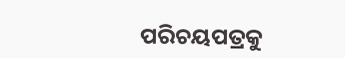ପରିଚୟପତ୍ରକୁ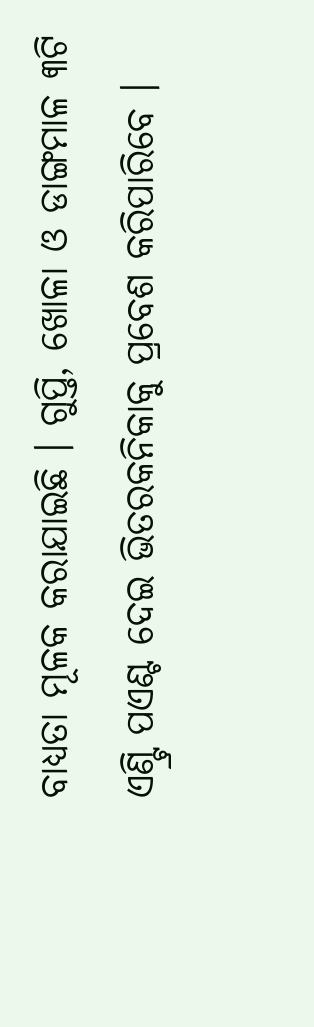ବାଧ୍ୟତା ମୂଳକ କରାଯାଇଛି । ଗୁପ୍ତି, ଖୋଳା ଓ ଡାଙ୍ଗମାଳ ୩ଟି ଏଣ୍ଟ୍ରି ପଏଣ୍ଟ ଦେଇ ଭିତରକନିକାକୁ ପ୍ରବେଶ କରିପାରିବେ ।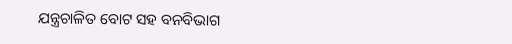ଯନ୍ତ୍ରଚାଳିତ ବୋଟ ସହ ବନବିଭାଗ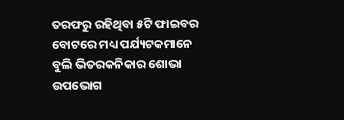ତରଫରୁ ରହିଥିବା ୫ଟି ଫାଇବର ବୋଟରେ ମଧ୍ୟ ପର୍ଯ୍ୟଟକମାନେ ବୁଲି ଭିତରକନିକାର ଶୋଭା ଉପଭୋଗ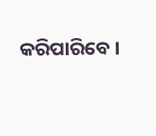କରିପାରିବେ ।